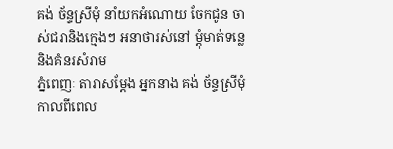គង់ ច័ន្ទស្រីមុំ នាំយកអំណោយ ចែកជូន ចាស់ជរានិងក្មេងៗ អនាថារស់នៅ ម្តុំមាត់ទន្លេ និងគំនរសំរាម
ភ្នំពេញៈ តារាសម្តែង អ្នកនាង គង់ ច័ន្ទស្រីមុំ កាលពីពេល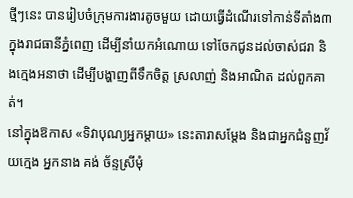ថ្មីៗនេះ បានរៀបចំក្រុមការងារតូចមួយ ដោយធ្វើដំណើរទៅកាន់ទីតាំង៣ ក្នុងរាជធានីភ្នំពេញ ដើម្បីនាំយកអំណោយ ទៅចែកជូនដល់ចាស់ជរា និងក្មេងអនាថា ដើម្បីបង្ហាញពីទឹកចិត្ត ស្រលាញ់ និងអាណិត ដល់ពួកគាត់។
នៅក្នុងឱកាស «ទិវាបុណ្យអ្នកម្តាយ» នេះតារាសម្តែង និងជាអ្នកជំនួញវ័យក្មេង អ្នកនាង គង់ ច័ន្ទស្រីមុំ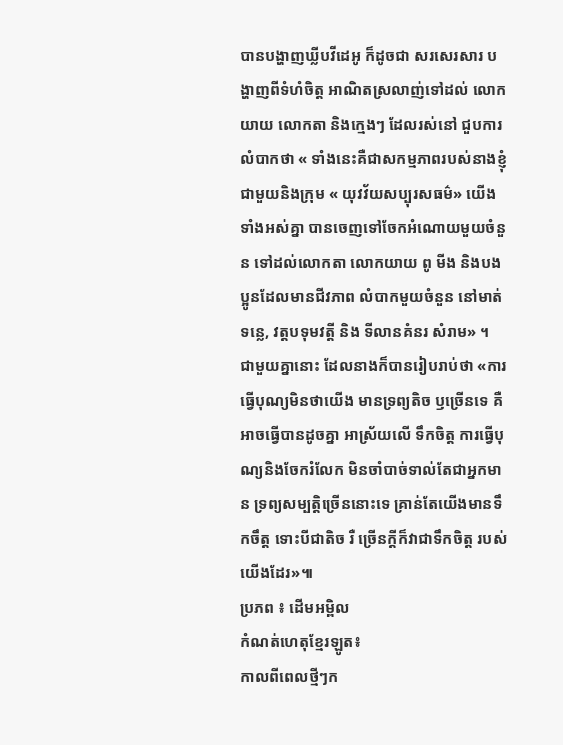បានបង្ហាញឃ្លីបវីដេអូ ក៏ដូចជា សរសេរសារ បង្ហាញពីទំហំចិត្ត អាណិតស្រលាញ់ទៅដល់ លោកយាយ លោកតា និងក្មេងៗ ដែលរស់នៅ ជួបការលំបាកថា « ទាំងនេះគឺជាសកម្មភាពរបស់នាងខ្ញុំ ជាមួយនិងក្រុម « យុវវ័យសប្បុរសធម៌» យើងទាំងអស់គ្នា បានចេញទៅចែកអំណោយមួយចំនួន ទៅដល់លោកតា លោកយាយ ពូ មីង និងបងប្អូនដែលមានជីវភាព លំបាកមួយចំនួន នៅមាត់ទន្លេ, វត្តបទុមវត្តី និង ទីលានគំនរ សំរាម» ។
ជាមួយគ្នានោះ ដែលនាងក៏បានរៀបរាប់ថា «ការធ្វើបុណ្យមិនថាយើង មានទ្រព្យតិច ឫច្រើនទេ គឺអាចធ្វើបានដូចគ្នា អាស្រ័យលើ ទឹកចិត្ត ការធ្វើបុណ្យនិងចែករំលែក មិនចាំបាច់ទាល់តែជាអ្នកមាន ទ្រព្យសម្បត្តិច្រើននោះទេ គ្រាន់តែយើងមានទឹកចឹត្ត ទោះបីជាតិច រឺ ច្រើនក្តីក៏វាជាទឹកចិត្ត របស់យើងដែរ»៕
ប្រភព ៖ ដើមអម្ពិល
កំណត់ហេតុខ្មែរឡូត៖
កាលពីពេលថ្មីៗក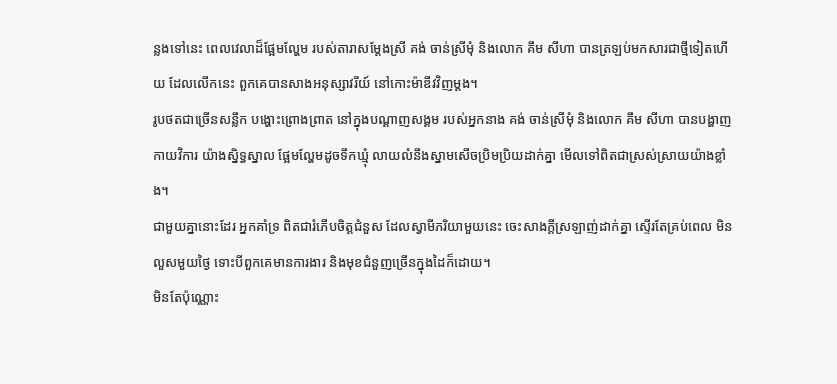ន្លងទៅនេះ ពេលវេលាដ៏ផ្អែមល្ហែម របស់តារាសម្តែងស្រី គង់ ចាន់ស្រីមុំ និងលោក គឹម សីហា បានត្រឡប់មកសារជាថ្មីទៀតហើយ ដែលលើកនេះ ពួកគេបានសាងអនុស្សាវរីយ៍ នៅកោះម៉ាឌីវវិញម្តង។
រូបថតជាច្រើនសន្លឹក បង្ហោះព្រោងព្រាត នៅក្នុងបណ្តាញសង្គម របស់អ្នកនាង គង់ ចាន់ស្រីមុំ និងលោក គឹម សីហា បានបង្ហាញកាយវិការ យ៉ាងស្និទ្ធស្នាល ផ្អែមល្ហែមដូចទឹកឃ្មុំ លាយលំនឹងស្នាមសើចប្រិមប្រិយដាក់គ្នា មើលទៅពិតជាស្រស់ស្រាយយ៉ាងខ្លាំង។
ជាមួយគ្នានោះដែរ អ្នកគាំទ្រ ពិតជារំភើបចិត្តជំនួស ដែលស្វាមីភរិយាមួយនេះ ចេះសាងក្តីស្រឡាញ់ដាក់គ្នា ស្ទើរតែគ្រប់ពេល មិនលួសមួយថ្ងៃ ទោះបីពួកគេមានការងារ និងមុខជំនួញច្រើនក្នុងដៃក៏ដោយ។
មិនតែប៉ុណ្ណោះ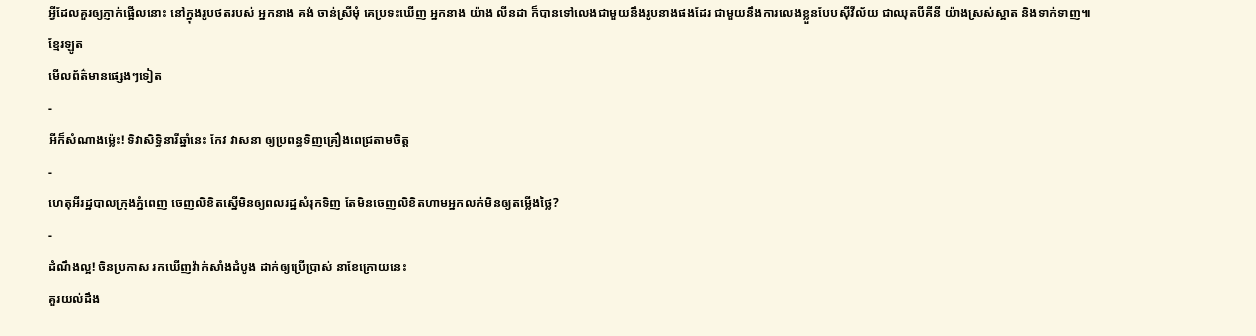អ្វីដែលគួរឲ្យភ្ញាក់ផ្អើលនោះ នៅក្នុងរូបថតរបស់ អ្នកនាង គង់ ចាន់ស្រីមុំ គេប្រទះឃើញ អ្នកនាង យ៉ាង លីនដា ក៏បានទៅលេងជាមួយនឹងរូបនាងផងដែរ ជាមួយនឹងការលេងខ្លួនបែបស៊ីវីល័យ ជាឈុតបីគីនី យ៉ាងស្រស់ស្អាត និងទាក់ទាញ៕
ខ្មែរឡូត
មើលព័ត៌មានផ្សេងៗទៀត
-
អីក៏សំណាងម្ល៉េះ! ទិវាសិទ្ធិនារីឆ្នាំនេះ កែវ វាសនា ឲ្យប្រពន្ធទិញគ្រឿងពេជ្រតាមចិត្ត
-
ហេតុអីរដ្ឋបាលក្រុងភ្នំពេញ ចេញលិខិតស្នើមិនឲ្យពលរដ្ឋសំរុកទិញ តែមិនចេញលិខិតហាមអ្នកលក់មិនឲ្យតម្លើងថ្លៃ?
-
ដំណឹងល្អ! ចិនប្រកាស រកឃើញវ៉ាក់សាំងដំបូង ដាក់ឲ្យប្រើប្រាស់ នាខែក្រោយនេះ
គួរយល់ដឹង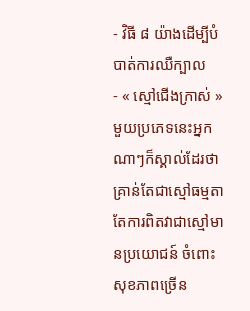- វិធី ៨ យ៉ាងដើម្បីបំបាត់ការឈឺក្បាល
- « ស្មៅជើងក្រាស់ » មួយប្រភេទនេះអ្នកណាៗក៏ស្គាល់ដែរថា គ្រាន់តែជាស្មៅធម្មតា តែការពិតវាជាស្មៅមានប្រយោជន៍ ចំពោះសុខភាពច្រើន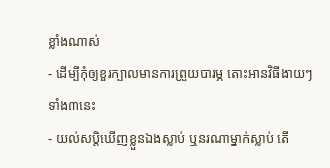ខ្លាំងណាស់
- ដើម្បីកុំឲ្យខួរក្បាលមានការព្រួយបារម្ភ តោះអានវិធីងាយៗទាំង៣នេះ
- យល់សប្តិឃើញខ្លួនឯងស្លាប់ ឬនរណាម្នាក់ស្លាប់ តើ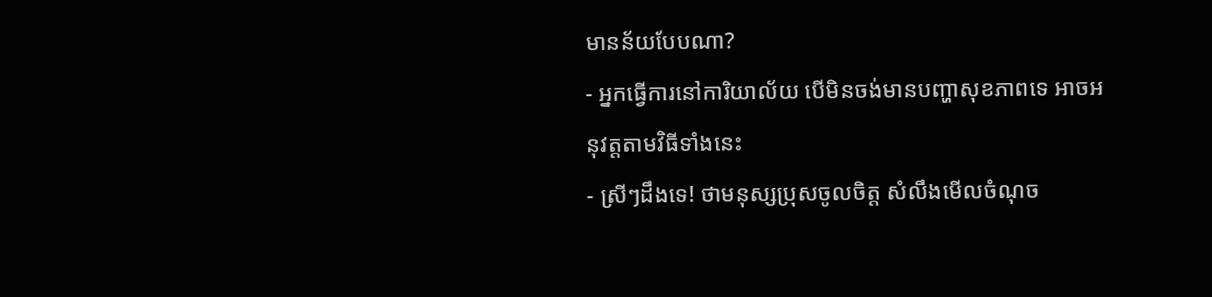មានន័យបែបណា?
- អ្នកធ្វើការនៅការិយាល័យ បើមិនចង់មានបញ្ហាសុខភាពទេ អាចអនុវត្តតាមវិធីទាំងនេះ
- ស្រីៗដឹងទេ! ថាមនុស្សប្រុសចូលចិត្ត សំលឹងមើលចំណុច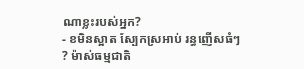ណាខ្លះរបស់អ្នក?
- ខមិនស្អាត ស្បែកស្រអាប់ រន្ធញើសធំៗ ? ម៉ាស់ធម្មជាតិ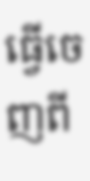ធ្វើចេញពី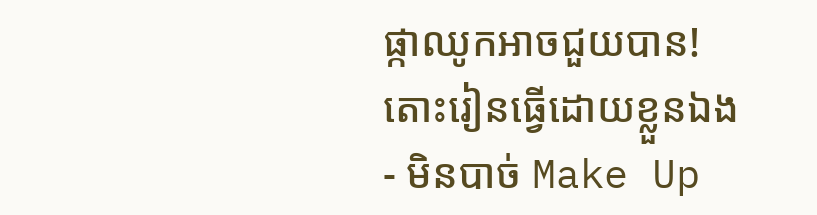ផ្កាឈូកអាចជួយបាន! តោះរៀនធ្វើដោយខ្លួនឯង
- មិនបាច់ Make Up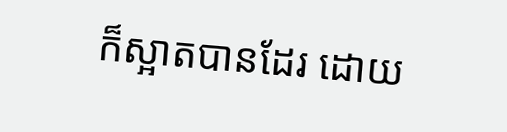ក៏ស្អាតបានដែរ ដោយ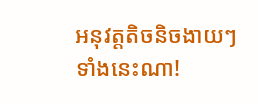អនុវត្តតិចនិចងាយៗទាំងនេះណា!